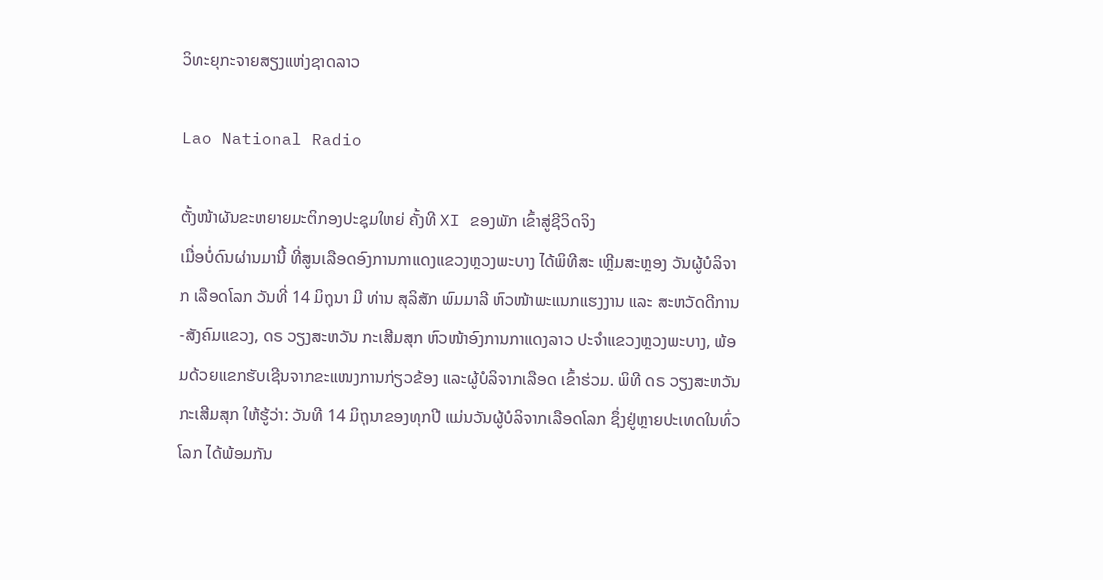ວິທະຍຸກະຈາຍສຽງແຫ່ງຊາດລາວ

Lao National Radio

ຕັ້ງໜ້າຜັນຂະຫຍາຍມະຕິກອງປະຊຸມໃຫຍ່ ຄັ້ງທີ XI ຂອງພັກ ເຂົ້າສູ່ຊີວິດຈິງ
ເມື່ອບໍ່ດົນຜ່ານມານີ້ ທີ່ສູນເລືອດອົງການກາແດງແຂວງຫຼວງພະບາງ ໄດ້ພິທີສະ ເຫຼີມສະຫຼອງ ວັນຜູ້ບໍລິຈາກ ເລືອດໂລກ ວັນທີ່ 14 ມິຖຸນາ ມີ ທ່ານ ສຸລິສັກ ພົມມາລີ ຫົວໜ້າພະແນກແຮງງານ ແລະ ສະຫວັດດີການ-ສັງຄົມແຂວງ, ດຣ ວຽງສະຫວັນ ກະເສີມສຸກ ຫົວໜ້າອົງການກາແດງລາວ ປະຈຳແຂວງຫຼວງພະບາງ, ພ້ອມດ້ວຍແຂກຮັບເຊີນຈາກຂະແໜງການກ່ຽວຂ້ອງ ແລະຜູ້ບໍລິຈາກເລືອດ ເຂົ້າຮ່ວມ. ພິທີ ດຣ ວຽງສະຫວັນ ກະເສີມສຸກ ໃຫ້ຮູ້ວ່າ: ວັນທີ 14 ມິຖຸນາຂອງທຸກປີ ແມ່ນວັນຜູ້ບໍລິຈາກເລືອດໂລກ ຊຶ່ງຢູ່ຫຼາຍປະເທດໃນທົ່ວໂລກ ໄດ້ພ້ອມກັນ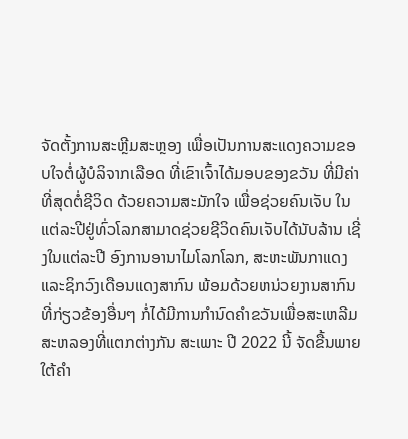ຈັດຕັ້ງການສະຫຼີມສະຫຼອງ ເພື່ອເປັນການສະແດງຄວາມຂອບໃຈຕໍ່ຜູ້ບໍລິຈາກເລືອດ ທີ່ເຂົາເຈົ້າໄດ້ມອບຂອງຂວັນ ທີ່ມີຄ່າທີ່ສຸດຕໍ່ຊີວິດ ດ້ວຍຄວາມສະມັກໃຈ ເພື່ອຊ່ວຍຄົນເຈັບ ໃນແຕ່ລະປີຢູ່ທົ່ວໂລກສາມາດຊ່ວຍຊີວິດຄົນເຈັບໄດ້ນັບລ້ານ ເຊີ່ງໃນແຕ່ລະປີ ອົງການອານາໄມໂລກໂລກ, ສະຫະພັນກາແດງແລະຊິກວົງເດືອນແດງສາກົນ ພ້ອມດ້ວຍຫນ່ວຍງານສາກົນທີ່ກ່ຽວຂ້ອງອື່ນໆ ກໍ່ໄດ້ມີການກໍານົດຄໍາຂວັນເພື່ອສະເຫລີມສະຫລອງທີ່ແຕກຕ່າງກັນ ສະເພາະ ປີ 2022 ນີ້ ຈັດຂື້ນພາຍໃຕ້ຄຳ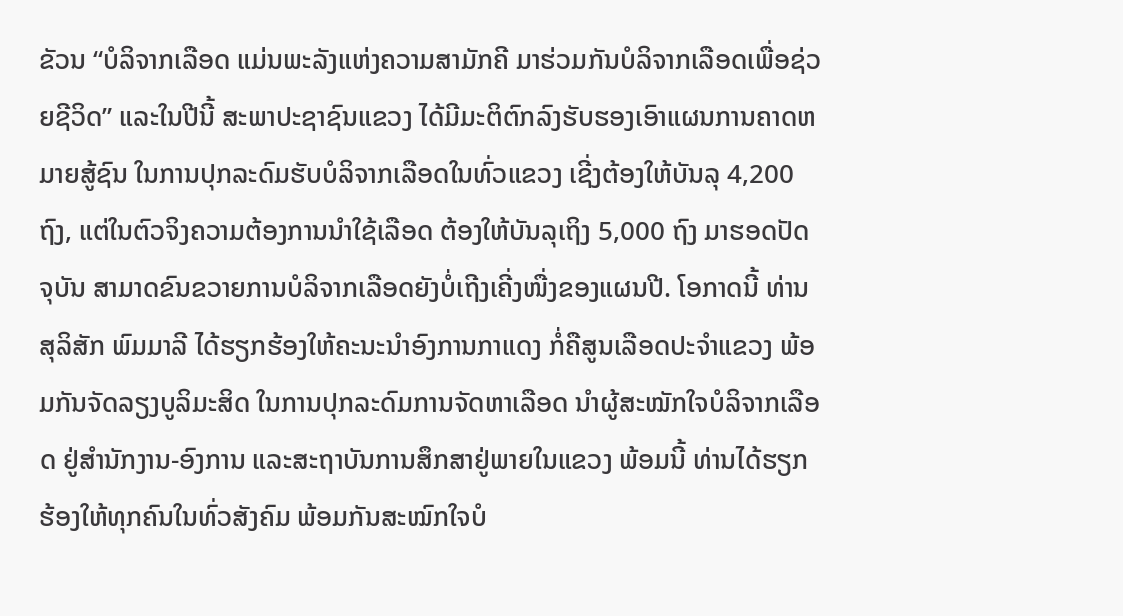ຂັວນ “ບໍລິຈາກເລືອດ ແມ່ນພະລັງແຫ່ງຄວາມສາມັກຄີ ມາຮ່ວມກັນບໍລິຈາກເລືອດເພື່ອຊ່ວຍຊີວິດ” ແລະໃນປີນີ້ ສະພາປະຊາຊົນແຂວງ ໄດ້ມີມະຕິຕົກລົງຮັບຮອງເອົາແຜນການຄາດຫມາຍສູ້ຊົນ ໃນການປຸກລະດົມຮັບບໍລິຈາກເລືອດໃນທົ່ວແຂວງ ເຊີ່ງຕ້ອງໃຫ້ບັນລຸ 4,200 ຖົງ, ແຕ່ໃນຕົວຈິງຄວາມຕ້ອງການນຳໃຊ້ເລືອດ ຕ້ອງໃຫ້ບັນລຸເຖິງ 5,000 ຖົງ ມາຮອດປັດຈຸບັນ ສາມາດຂົນຂວາຍການບໍລິຈາກເລືອດຍັງບໍ່ເຖີງເຄີ່ງໜື່ງຂອງແຜນປີ. ໂອກາດນີ້ ທ່ານ ສຸລິສັກ ພົມມາລີ ໄດ້ຮຽກຮ້ອງໃຫ້ຄະນະນຳອົງການກາແດງ ກໍ່ຄືສູນເລືອດປະຈຳແຂວງ ພ້ອມກັນຈັດລຽງບູລິມະສິດ ໃນການປຸກລະດົມການຈັດຫາເລືອດ ນຳຜູ້ສະໝັກໃຈບໍລິຈາກເລືອດ ຢູ່ສຳນັກງານ-ອົງການ ແລະສະຖາບັນການສຶກສາຢູ່ພາຍໃນແຂວງ ພ້ອມນີ້ ທ່ານໄດ້ຮຽກຮ້ອງໃຫ້ທຸກຄົນໃນທົ່ວສັງຄົມ ພ້ອມກັນສະໝົກໃຈບໍ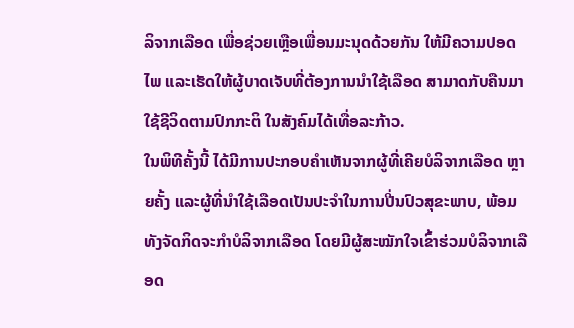ລິຈາກເລືອດ ເພື່ອຊ່ວຍເຫຼືອເພື່ອນມະນຸດດ້ວຍກັນ ໃຫ້ມີຄວາມປອດໄພ ແລະເຮັດໃຫ້ຜູ້ບາດເຈັບທີ່ຕ້ອງການນຳໃຊ້ເລືອດ ສາມາດກັບຄືນມາໃຊ້ຊີວິດຕາມປົກກະຕິ ໃນສັງຄົມໄດ້ເທື່ອລະກ້າວ.
ໃນພິທີຄັ້ງນີ້ ໄດ້ມີການປະກອບຄຳເຫັນຈາກຜູ້ທີ່ເຄີຍບໍລິຈາກເລືອດ ຫຼາຍຄັ້ງ ແລະຜູ້ທີ່ນຳໃຊ້ເລືອດເປັນປະຈຳໃນການປີ່ນປົວສຸຂະພາບ, ພ້ອມທັງຈັດກິດຈະກຳບໍລິຈາກເລືອດ ໂດຍມີຜູ້ສະໝັກໃຈເຂົ້າຮ່ວມບໍລິຈາກເລືອດ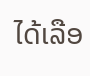ໄດ້ເລືອ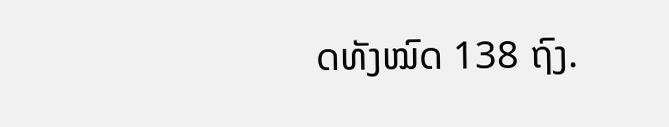ດທັງໝົດ 138 ຖົງ.